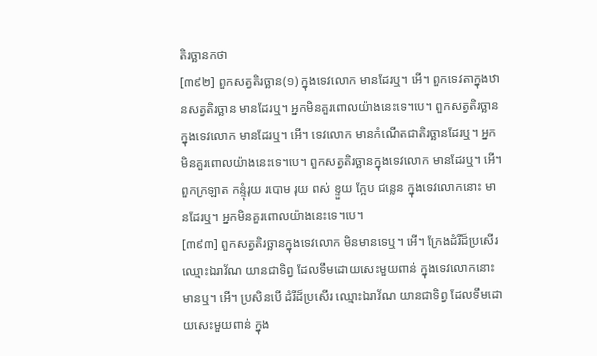តិរច្ឆានកថា
[៣៩២] ពួកសត្វតិរច្ឆាន(១) ក្នុងទេវលោក មានដែរឬ។ អើ។ ពួកទេវតាក្នុងឋានសត្វតិរច្ឆាន មានដែរឬ។ អ្នកមិនគួរពោលយ៉ាងនេះទេ។បេ។ ពួកសត្វតិរច្ឆានក្នុងទេវលោក មានដែរឬ។ អើ។ ទេវលោក មានកំណើតជាតិរច្ឆានដែរឬ។ អ្នកមិនគួរពោលយ៉ាងនេះទេ។បេ។ ពួកសត្វតិរច្ឆានក្នុងទេវលោក មានដែរឬ។ អើ។ ពួកក្រឡាត កន្ទុំរុយ របោម រុយ ពស់ ខ្ទួយ ក្អែប ជន្លេន ក្នុងទេវលោកនោះ មានដែរឬ។ អ្នកមិនគួរពោលយ៉ាងនេះទេ។បេ។
[៣៩៣] ពួកសត្វតិរច្ឆានក្នុងទេវលោក មិនមានទេឬ។ អើ។ ក្រែងដំរីដ៏ប្រសើរ ឈ្មោះឯរាវ័ណ យានជាទិព្វ ដែលទឹមដោយសេះមួយពាន់ ក្នុងទេវលោកនោះ មានឬ។ អើ។ ប្រសិនបើ ដំរីដ៏ប្រសើរ ឈ្មោះឯរាវ័ណ យានជាទិព្វ ដែលទឹមដោយសេះមួយពាន់ ក្នុង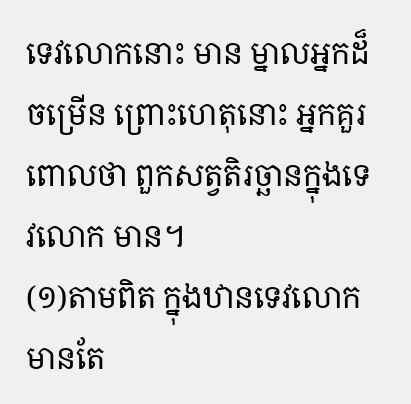ទេវលោកនោះ មាន ម្នាលអ្នកដ៏ចម្រើន ព្រោះហេតុនោះ អ្នកគួរពោលថា ពួកសត្វតិរច្ឆានក្នុងទេវលោក មាន។
(១)តាមពិត ក្នុងឋានទេវលោក មានតែ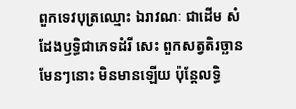ពួកទេវបុត្រឈ្មោះ ឯរាវណៈ ជាដើម សំដែងឫទ្ធិជាភេទដំរី សេះ ពួកសត្វតិរច្ឆានមែនៗនោះ មិនមានឡើយ ប៉ុន្តែលទ្ធិ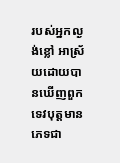របស់អ្នកល្ងង់ខ្លៅ អាស្រ័យដោយបានឃើញពួកទេវបុត្តមានភេទជា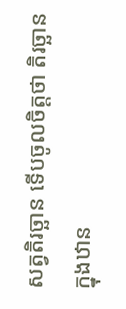សត្វតិរច្ឆាន ទើបចូលចិត្តថា តិរច្ឆានក្នុងឋាន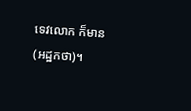ទេវលោក ក៏មាន (អដ្ឋកថា)។